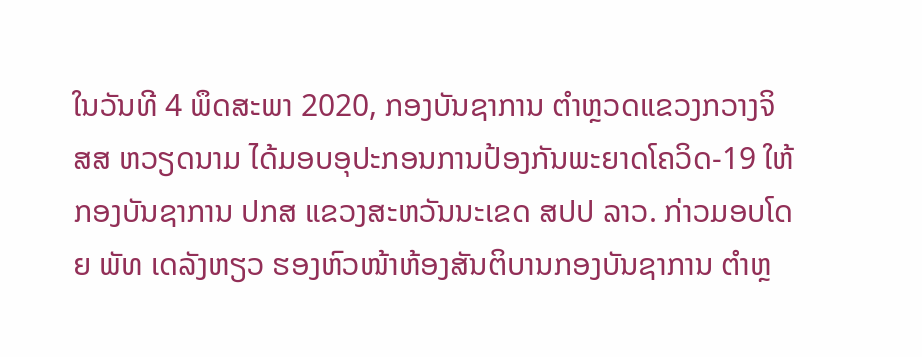ໃນວັນທີ 4 ພຶດສະພາ 2020, ກອງບັນຊາການ ຕຳຫຼວດແຂວງກວາງຈິ ສສ ຫວຽດນາມ ໄດ້ມອບອຸປະກອນການປ້ອງກັນພະຍາດໂຄວິດ-19 ໃຫ້ກອງບັນຊາການ ປກສ ແຂວງສະຫວັນນະເຂດ ສປປ ລາວ. ກ່າວມອບໂດຍ ພັທ ເດລັງຫຽວ ຮອງຫົວໜ້າຫ້ອງສັນຕິບານກອງບັນຊາການ ຕຳຫຼ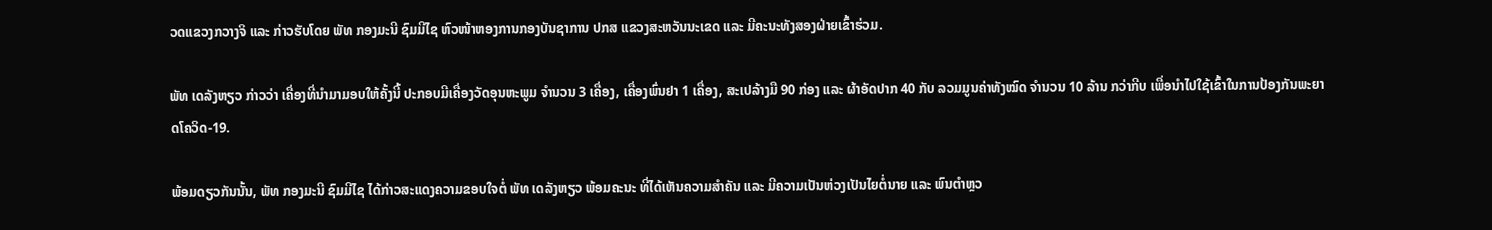ວດແຂວງກວາງຈິ ແລະ ກ່າວຮັບໂດຍ ພັທ ກອງມະນີ ຊົມມີໄຊ ຫົວໜ້າຫອງການກອງບັນຊາການ ປກສ ແຂວງສະຫວັນນະເຂດ ແລະ ມີຄະນະທັງສອງຝ່າຍເຂົ້າຮ່ວມ.

ພັທ ເດລັງຫຽວ ກ່າວວ່າ ເຄື່ອງທີ່ນໍາມາມອບໃຫ້ຄັ້ງນີ້ ປະກອບມີເຄື່ອງວັດອຸນຫະພູມ ຈຳນວນ 3 ເຄື່ອງ, ເຄື່ອງພົ່ນຢາ 1 ເຄື່ອງ, ສະເປລ້າງມື 90 ກ່ອງ ແລະ ຜ້າອັດປາກ 40 ກັບ ລວມມູນຄ່າທັງໝົດ ຈໍານວນ 10 ລ້ານ ກວ່າກີບ ເພື່ອນຳໄປໃຊ້ເຂົ້າໃນການປ້ອງກັນພະຍາດໂຄວິດ-19.

ພ້ອມດຽວກັນນັ້ນ, ພັທ ກອງມະນີ ຊົມມີໄຊ ໄດ້ກ່າວສະແດງຄວາມຂອບໃຈຕໍ່ ພັທ ເດລັງຫຽວ ພ້ອມຄະນະ ທີ່ໄດ້ເຫັນຄວາມສຳຄັນ ແລະ ມີຄວາມເປັນຫ່ວງເປັນໄຍຕໍ່ນາຍ ແລະ ພົນຕຳຫຼວ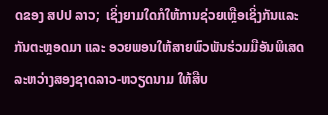ດຂອງ ສປປ ລາວ;  ເຊິ່ງຍາມໃດກໍໃຫ້ການຊ່ວຍເຫຼືອເຊິ່ງກັນແລະກັນຕະຫຼອດມາ ແລະ ອວຍພອນໃຫ້ສາຍພົວພັນຮ່ວມມືອັນພິເສດລະຫວ່າງສອງຊາດລາວ-ຫວຽດນາມ ໃຫ້ສືບ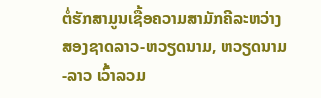ຕໍ່ຮັກສາມູນເຊື້ອຄວາມສາມັກຄີລະຫວ່າງສອງຊາດລາວ-ຫວຽດນາມ, ຫວຽດນາມ-ລາວ ເວົ້າລວມ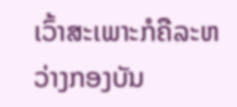ເວົ້າສະເພາະກໍຄືລະຫວ່າງກອງບັນ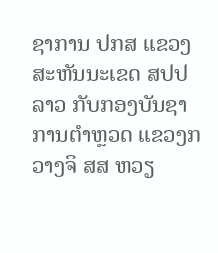ຊາການ ປກສ ແຂວງສະຫັນນະເຂດ ສປປ ລາວ ກັບກອງບັນຊາການຕຳຫຼວດ ແຂວງກວາງຈິ ສສ ຫວຽ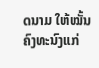ດນາມ ໃຫ້ໝັ້ນຄົງທະນົງແກ່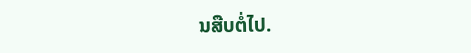ນສືບຕໍ່ໄປ.